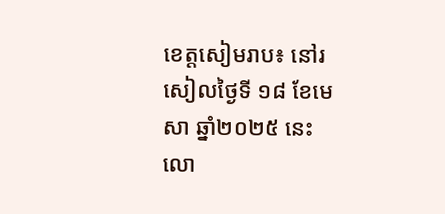ខេត្តសៀមរាប៖ នៅរសៀលថ្ងៃទី ១៨ ខែមេសា ឆ្នាំ២០២៥ នេះ លោ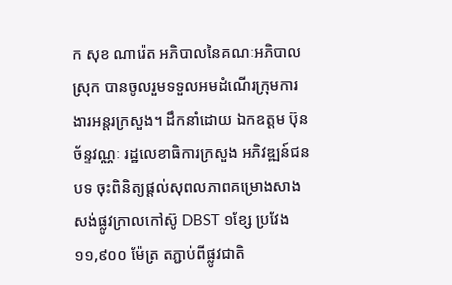ក សុខ ណារ៉េត អភិបាលនៃគណៈអភិបាលស្រុក បានចូលរួមទទួលអមដំណើរក្រុមការងារអន្តរក្រសួង។ ដឹកនាំដោយ ឯកឧត្ដម ប៊ុន ច័ន្ទវណ្ណៈ រដ្ឋលេខាធិការក្រសួង អភិវឌ្ឍន៍ជនបទ ចុះពិនិត្យផ្ដល់សុពលភាពគម្រោងសាងសង់ផ្លូវក្រាលកៅស៊ូ DBST ១ខ្សែ ប្រវែង ១១,៩០០ ម៉ែត្រ តភ្ជាប់ពីផ្លូវជាតិ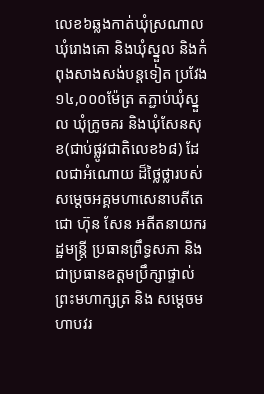លេខ៦ឆ្លងកាត់ឃុំស្រណាល ឃុំរោងគោ និងឃុំស្នួល និងកំពុងសាងសង់បន្តទៀត ប្រវែង ១៤,០០០ម៉ែត្រ តភ្ជាប់ឃុំស្នួល ឃុំក្រូចគរ និងឃុំសែនសុខ(ជាប់ផ្លូវជាតិលេខ៦៨) ដែលជាអំណោយ ដ៏ថ្លៃថ្លារបស់ សម្ដេចអគ្គមហាសេនាបតីតេជោ ហ៊ុន សែន អតីតនាយករដ្ឋមន្រ្តី ប្រធានព្រឹទ្ធសភា និងជាប្រធានឧត្ដមប្រឹក្សាផ្ទាល់ព្រះមហាក្សត្រ និង សម្ដេចមហាបវរ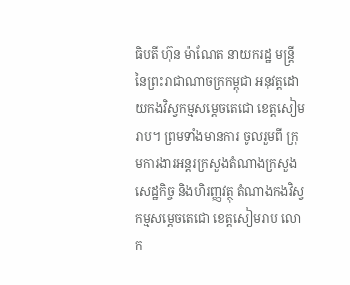ធិបតី ហ៊ុន ម៉ាណែត នាយករដ្ឋ មន្រ្តី នៃព្រះរាជាណាចក្រកម្ពុជា អនុវត្តដោយកងវិស្វកម្មសម្ដេចតេជោ ខេត្តសៀមរាប។ ព្រមទាំងមានការ ចូលរួមពី ក្រុមការងារអន្តរក្រសួងតំណាងក្រសួងសេដ្ឋកិច្ច និងហិរញ្ញវត្ថុ តំណាងកងវិស្វកម្មសម្ដេចតេជោ ខេត្តសៀមរាប លោក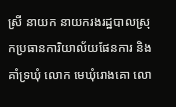ស្រី នាយក នាយករងរដ្ឋបាលស្រុកប្រធានការិយាល័យផែនការ និងគាំទ្រឃុំ លោក មេឃុំរោងគោ លោ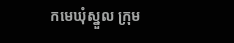កមេឃុំស្នួល ក្រុម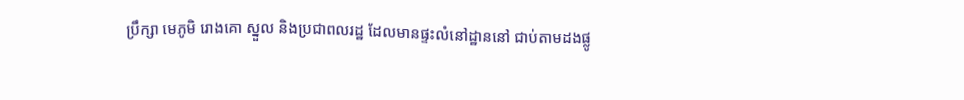ប្រឹក្សា មេភូមិ រោងគោ ស្នួល និងប្រជាពលរដ្ឋ ដែលមានផ្ទះលំនៅដ្ឋាននៅ ជាប់តាមដងផ្លូ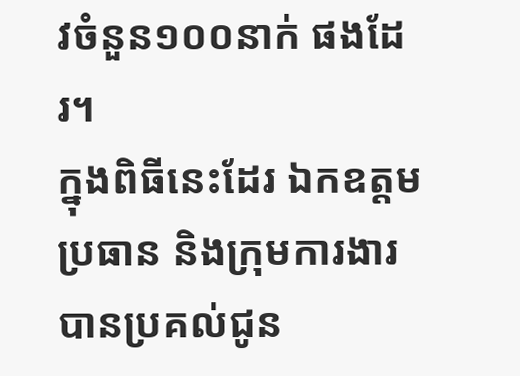វចំនួន១០០នាក់ ផងដែរ។
ក្នុងពិធីនេះដែរ ឯកឧត្តមប្រធាន និងក្រុមការងារបានប្រគល់ជូន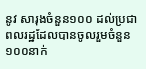នូវ សារុងចំនួន១០០ ដល់ប្រជា ពលរដ្ឋដែលបានចូលរួមចំនួន១០០នាក់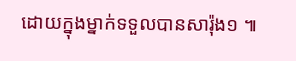ដោយក្នុងម្នាក់ទទួលបានសារ៉ុង១ ៕